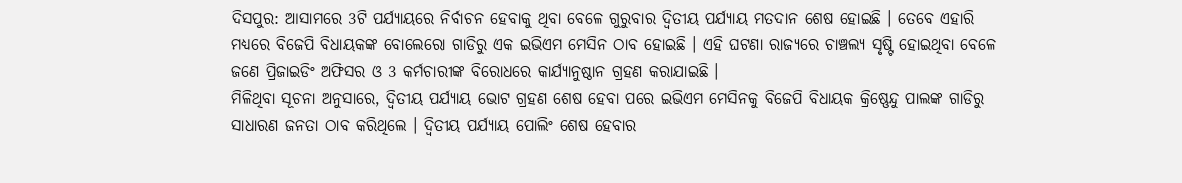ଦିସପୁର: ଆସାମରେ 3ଟି ପର୍ଯ୍ୟାୟରେ ନିର୍ବାଚନ ହେବାକୁ ଥିବା ବେଳେ ଗୁରୁବାର ଦ୍ବିତୀୟ ପର୍ଯ୍ୟାୟ ମତଦାନ ଶେଷ ହୋଇଛି । ତେବେ ଏହାରି ମଧ୍ୟରେ ବିଜେପି ବିଧାୟକଙ୍କ ବୋଲେରୋ ଗାଡିରୁ ଏକ ଇଭିଏମ ମେସିନ ଠାବ ହୋଇଛି । ଏହି ଘଟଣା ରାଜ୍ୟରେ ଚାଞ୍ଚଲ୍ୟ ସୃଷ୍ଟି ହୋଇଥିବା ବେଳେ ଜଣେ ପ୍ରିଜାଇଡିଂ ଅଫିସର ଓ 3 କର୍ମଚାରୀଙ୍କ ବିରୋଧରେ କାର୍ଯ୍ୟାନୁଷ୍ଠାନ ଗ୍ରହଣ କରାଯାଇଛି ।
ମିଳିଥିବା ସୂଚନା ଅନୁସାରେ, ଦ୍ବିତୀୟ ପର୍ଯ୍ୟାୟ ଭୋଟ ଗ୍ରହଣ ଶେଷ ହେବା ପରେ ଇଭିଏମ ମେସିନକୁ ବିଜେପି ବିଧାୟକ କ୍ରିଷ୍ଣେନ୍ଦୁ ପାଲଙ୍କ ଗାଡିରୁ ସାଧାରଣ ଜନତା ଠାବ କରିଥିଲେ । ଦ୍ବିତୀୟ ପର୍ଯ୍ୟାୟ ପୋଲିଂ ଶେଷ ହେବାର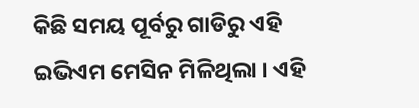କିଛି ସମୟ ପୂର୍ବରୁ ଗାଡିରୁ ଏହି ଇଭିଏମ ମେସିନ ମିଳିଥିଲା । ଏହି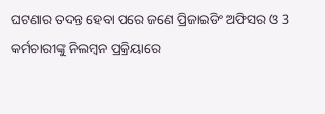ଘଟଣାର ତଦନ୍ତ ହେବା ପରେ ଜଣେ ପ୍ରିଜାଇଡିଂ ଅଫିସର ଓ 3 କର୍ମଚାରୀଙ୍କୁ ନିଲମ୍ବନ ପ୍ରକ୍ରିୟାରେ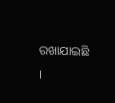ରଖାଯାଇଛି ।